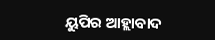ୟୁପିର ଆହ୍ଲାବାଦ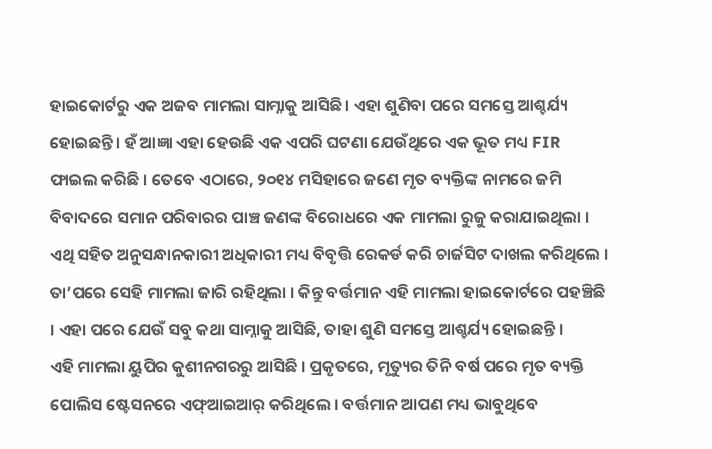ହାଇକୋର୍ଟରୁ ଏକ ଅଜବ ମାମଲା ସାମ୍ନାକୁ ଆସିଛି । ଏହା ଶୁଣିବା ପରେ ସମସ୍ତେ ଆଶ୍ଚର୍ଯ୍ୟ ହୋଇଛନ୍ତି । ହଁ ଆଜ୍ଞା ଏହା ହେଉଛି ଏକ ଏପରି ଘଟଣା ଯେଉଁଥିରେ ଏକ ଭୂତ ମଧ୍ୟ FIR ଫାଇଲ କରିଛି । ତେବେ ଏଠାରେ, ୨୦୧୪ ମସିହାରେ ଜଣେ ମୃତ ବ୍ୟକ୍ତିଙ୍କ ନାମରେ ଜମି ବିବାଦରେ ସମାନ ପରିବାରର ପାଞ୍ଚ ଜଣଙ୍କ ବିରୋଧରେ ଏକ ମାମଲା ରୁଜୁ କରାଯାଇଥିଲା । ଏଥି ସହିତ ଅନୁସନ୍ଧାନକାରୀ ଅଧିକାରୀ ମଧ୍ୟ ବିବୃତ୍ତି ରେକର୍ଡ କରି ଚାର୍ଜସିଟ ଦାଖଲ କରିଥିଲେ । ତା’ପରେ ସେହି ମାମଲା ଜାରି ରହିଥିଲା । କିନ୍ତୁ ବର୍ତ୍ତମାନ ଏହି ମାମଲା ହାଇକୋର୍ଟରେ ପହଞ୍ଚିଛି । ଏହା ପରେ ଯେଉଁ ସବୁ କଥା ସାମ୍ନାକୁ ଆସିଛି, ତାହା ଶୁଣି ସମସ୍ତେ ଆଶ୍ଚର୍ଯ୍ୟ ହୋଇଛନ୍ତି ।
ଏହି ମାମଲା ୟୁପିର କୁଶୀନଗରରୁ ଆସିଛି । ପ୍ରକୃତରେ, ମୃତ୍ୟୁର ତିନି ବର୍ଷ ପରେ ମୃତ ବ୍ୟକ୍ତି ପୋଲିସ ଷ୍ଟେସନରେ ଏଫ୍ଆଇଆର୍ କରିଥିଲେ । ବର୍ତ୍ତମାନ ଆପଣ ମଧ୍ୟ ଭାବୁଥିବେ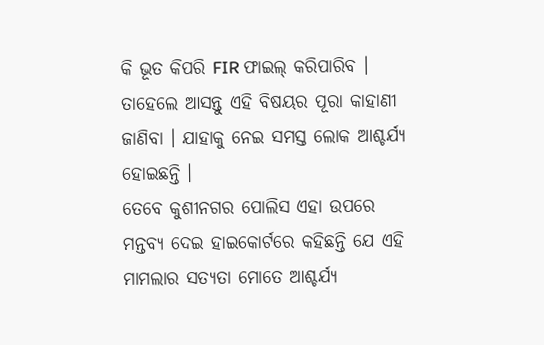କି ଭୂତ କିପରି FIR ଫାଇଲ୍ କରିପାରିବ । ତାହେଲେ ଆସନ୍ତୁ ଏହି ବିଷୟର ପୂରା କାହାଣୀ ଜାଣିବା । ଯାହାକୁ ନେଇ ସମସ୍ତ ଲୋକ ଆଶ୍ଚର୍ଯ୍ୟ ହୋଇଛନ୍ତି ।
ତେବେ କୁଶୀନଗର ପୋଲିସ ଏହା ଉପରେ ମନ୍ତବ୍ୟ ଦେଇ ହାଇକୋର୍ଟରେ କହିଛନ୍ତି ଯେ ଏହି ମାମଲାର ସତ୍ୟତା ମୋତେ ଆଶ୍ଚର୍ଯ୍ୟ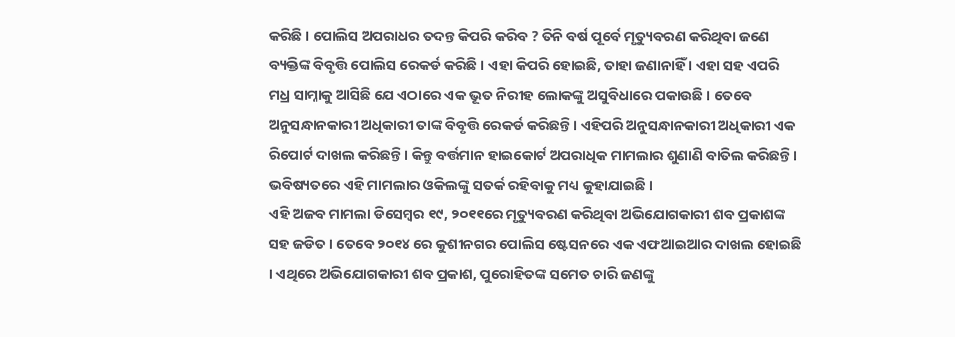କରିଛି । ପୋଲିସ ଅପରାଧର ତଦନ୍ତ କିପରି କରିବ ? ତିନି ବର୍ଷ ପୂର୍ବେ ମୃତ୍ୟୁବରଣ କରିଥିବା ଜଣେ ବ୍ୟକ୍ତିଙ୍କ ବିବୃତ୍ତି ପୋଲିସ ରେକର୍ଡ କରିଛି । ଏହା କିପରି ହୋଇଛି, ତାହା ଜଣାନାହିଁ । ଏହା ସହ ଏପରି ମଧ୍ର ସାମ୍ନାକୁ ଆସିଛି ଯେ ଏଠାରେ ଏକ ଭୂତ ନିରୀହ ଲୋକଙ୍କୁ ଅସୁବିଧାରେ ପକାଉଛି । ତେବେ ଅନୁସନ୍ଧାନକାରୀ ଅଧିକାରୀ ତାଙ୍କ ବିବୃତ୍ତି ରେକର୍ଡ କରିଛନ୍ତି । ଏହିପରି ଅନୁସନ୍ଧାନକାରୀ ଅଧିକାରୀ ଏକ ରିପୋର୍ଟ ଦାଖଲ କରିଛନ୍ତି । କିନ୍ତୁ ବର୍ତ୍ତମାନ ହାଇକୋର୍ଟ ଅପରାଧିକ ମାମଲାର ଶୁଣାଣି ବାତିଲ କରିଛନ୍ତି । ଭବିଷ୍ୟତରେ ଏହି ମାମଲାର ଓକିଲଙ୍କୁ ସତର୍କ ରହିବାକୁ ମଧ୍ୟ କୁହାଯାଇଛି ।
ଏହି ଅଜବ ମାମଲା ଡିସେମ୍ବର ୧୯, ୨୦୧୧ରେ ମୃତ୍ୟୁବରଣ କରିଥିବା ଅଭିଯୋଗକାରୀ ଶବ ପ୍ରକାଶଙ୍କ ସହ ଜଡିତ । ତେବେ ୨୦୧୪ ରେ କୁଶୀନଗର ପୋଲିସ ଷ୍ଟେସନରେ ଏକ ଏଫଆଇଆର ଦାଖଲ ହୋଇଛି । ଏଥିରେ ଅଭିଯୋଗକାରୀ ଶବ ପ୍ରକାଶ, ପୁରୋହିତଙ୍କ ସମେତ ଚାରି ଜଣଙ୍କୁ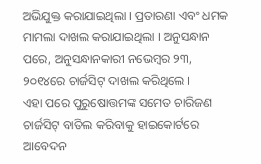ଅଭିଯୁକ୍ତ କରାଯାଇଥିଲା । ପ୍ରତାରଣା ଏବଂ ଧମକ ମାମଲା ଦାଖଲ କରାଯାଇଥିଲା । ଅନୁସନ୍ଧାନ ପରେ, ଅନୁସନ୍ଧାନକାରୀ ନଭେମ୍ବର ୨୩, ୨୦୧୪ରେ ଚାର୍ଜସିଟ୍ ଦାଖଲ କରିଥିଲେ ।
ଏହା ପରେ ପୁରୁଷୋତ୍ତମଙ୍କ ସମେତ ଚାରିଜଣ ଚାର୍ଜସିଟ୍ ବାତିଲ କରିବାକୁ ହାଇକୋର୍ଟରେ ଆବେଦନ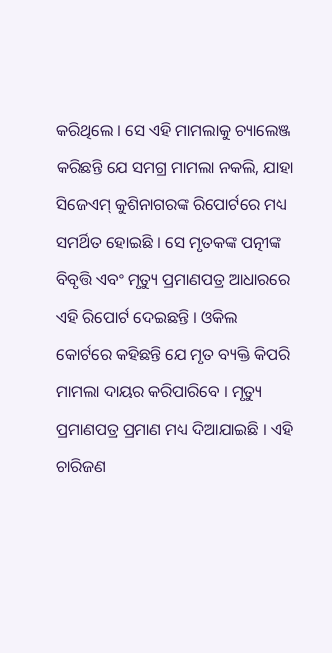କରିଥିଲେ । ସେ ଏହି ମାମଲାକୁ ଚ୍ୟାଲେଞ୍ଜ କରିଛନ୍ତି ଯେ ସମଗ୍ର ମାମଲା ନକଲି, ଯାହା ସିଜେଏମ୍ କୁଶିନାଗରଙ୍କ ରିପୋର୍ଟରେ ମଧ୍ୟ ସମର୍ଥିତ ହୋଇଛି । ସେ ମୃତକଙ୍କ ପତ୍ନୀଙ୍କ ବିବୃତ୍ତି ଏବଂ ମୃତ୍ୟୁ ପ୍ରମାଣପତ୍ର ଆଧାରରେ ଏହି ରିପୋର୍ଟ ଦେଇଛନ୍ତି । ଓକିଲ କୋର୍ଟରେ କହିଛନ୍ତି ଯେ ମୃତ ବ୍ୟକ୍ତି କିପରି ମାମଲା ଦାୟର କରିପାରିବେ । ମୃତ୍ୟୁ ପ୍ରମାଣପତ୍ର ପ୍ରମାଣ ମଧ୍ୟ ଦିଆଯାଇଛି । ଏହି ଚାରିଜଣ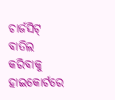ଚାର୍ଜସିଟ୍ ବାତିଲ କରିବାକୁ ହାଇକୋର୍ଟରେ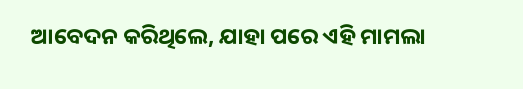ଆବେଦନ କରିଥିଲେ, ଯାହା ପରେ ଏହି ମାମଲା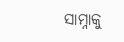ସାମ୍ନାକୁ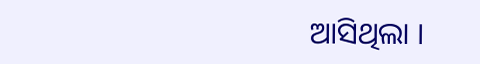ଆସିଥିଲା ।